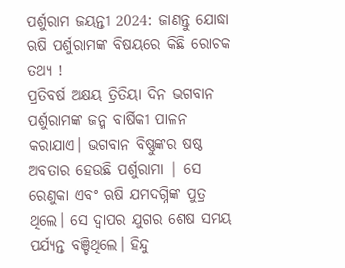ପର୍ଶୁରାମ ଜୟନ୍ତୀ 2024: ଜାଣନ୍ତୁ ଯୋଦ୍ଧା ଋଷି ପର୍ଶୁରାମଙ୍କ ବିଷୟରେ କିଛି ରୋଚକ ତଥ୍ୟ !
ପ୍ରତିବର୍ଷ ଅକ୍ଷୟ ତ୍ରିତିୟା ଦିନ ଭଗବାନ ପର୍ଶୁରାମଙ୍କ ଜନ୍ମ ବାର୍ଷିକୀ ପାଳନ କରାଯାଏ। ଭଗବାନ ବିଷ୍ଣୁଙ୍କର ଷଷ୍ଠ ଅବତାର ହେଉଛି ପର୍ଶୁରାମା | ସେ ରେଣୁକା ଏବଂ ଋଷି ଯମଦଗ୍ନିଙ୍କ ପୁତ୍ର ଥିଲେ। ସେ ଦ୍ୱାପର ଯୁଗର ଶେଷ ସମୟ ପର୍ଯ୍ୟନ୍ତ ବଞ୍ଚିଥିଲେ। ହିନ୍ଦୁ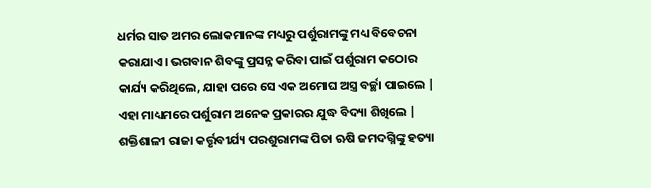ଧର୍ମର ସାତ ଅମର ଲୋକମାନଙ୍କ ମଧ୍ୟରୁ ପର୍ଶୁରାମଙ୍କୁ ମଧ୍ୟ ବିବେଚନା କରାଯାଏ। ଭଗବାନ ଶିବଙ୍କୁ ପ୍ରସନ୍ନ କରିବା ପାଇଁ ପର୍ଶୁରାମ କଠୋର କାର୍ଯ୍ୟ କରିଥିଲେ, ଯାହା ପରେ ସେ ଏକ ଅମୋଘ ଅସ୍ତ୍ର ବର୍ଚ୍ଛା ପାଇଲେ | ଏହା ମାଧ୍ୟମରେ ପର୍ଶୁରାମ ଅନେକ ପ୍ରକାରର ଯୁଦ୍ଧ ବିଦ୍ୟା ଶିଖିଲେ |
ଶକ୍ତିଶାଳୀ ରାଜା କର୍ତ୍ତୃବୀର୍ଯ୍ୟ ପରଶୁରାମଙ୍କ ପିତା ଋଷି ଜମଦଗ୍ନିଙ୍କୁ ହତ୍ୟା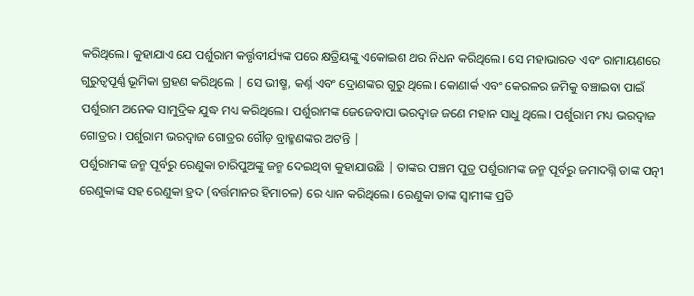କରିଥିଲେ। କୁହାଯାଏ ଯେ ପର୍ଶୁରାମ କର୍ତ୍ତୃବୀର୍ଯ୍ୟଙ୍କ ପରେ କ୍ଷତ୍ରିୟଙ୍କୁ ଏକୋଇଶ ଥର ନିଧନ କରିଥିଲେ। ସେ ମହାଭାରତ ଏବଂ ରାମାୟଣରେ ଗୁରୁତ୍ୱପୂର୍ଣ୍ଣ ଭୂମିକା ଗ୍ରହଣ କରିଥିଲେ | ସେ ଭୀଷ୍ମ, କର୍ଣ୍ନ ଏବଂ ଦ୍ରୋଣଙ୍କର ଗୁରୁ ଥିଲେ। କୋଣାର୍କ ଏବଂ କେରଳର ଜମିକୁ ବଞ୍ଚାଇବା ପାଇଁ ପର୍ଶୁରାମ ଅନେକ ସାମୁଦ୍ରିକ ଯୁଦ୍ଧ ମଧ୍ୟ କରିଥିଲେ। ପର୍ଶୁରାମଙ୍କ ଜେଜେବାପା ଭରଦ୍ୱାଜ ଜଣେ ମହାନ ସାଧୁ ଥିଲେ। ପର୍ଶୁରାମ ମଧ୍ୟ ଭରଦ୍ୱାଜ ଗୋତ୍ରର । ପର୍ଶୁରାମ ଭରଦ୍ୱାଜ ଗୋତ୍ରର ଗୌଡ଼ ବ୍ରାହ୍ମଣଙ୍କର ଅଟନ୍ତି |
ପର୍ଶୁରାମଙ୍କ ଜନ୍ମ ପୂର୍ବରୁ ରେଣୁକା ଚାରିପୁଅଙ୍କୁ ଜନ୍ମ ଦେଇଥିବା କୁହାଯାଉଛି | ତାଙ୍କର ପଞ୍ଚମ ପୁତ୍ର ପର୍ଶୁରାମଙ୍କ ଜନ୍ମ ପୂର୍ବରୁ ଜମାଦଗ୍ନି ତାଙ୍କ ପତ୍ନୀ ରେଣୁକାଙ୍କ ସହ ରେଣୁକା ହ୍ରଦ (ବର୍ତ୍ତମାନର ହିମାଚଳ) ରେ ଧ୍ୟାନ କରିଥିଲେ। ରେଣୁକା ତାଙ୍କ ସ୍ୱାମୀଙ୍କ ପ୍ରତି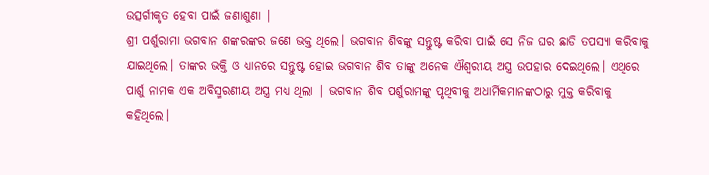ଉତ୍ସର୍ଗୀକୃତ ହେବା ପାଇଁ ଜଣାଶୁଣା |
ଶ୍ରୀ ପର୍ଶୁରାମା ଭଗବାନ ଶଙ୍କରଙ୍କର ଜଣେ ଭକ୍ତ ଥିଲେ। ଭଗବାନ ଶିବଙ୍କୁ ସନ୍ତୁଷ୍ଟ କରିବା ପାଇଁ ସେ ନିଜ ଘର ଛାଡି ତପସ୍ୟା କରିବାକୁ ଯାଇଥିଲେ। ତାଙ୍କର ଭକ୍ତି ଓ ଧ୍ୟାନରେ ସନ୍ତୁଷ୍ଟ ହୋଇ ଭଗବାନ ଶିବ ତାଙ୍କୁ ଅନେକ ଐଶ୍ୱରୀୟ ଅସ୍ତ୍ର ଉପହାର ଦେଇଥିଲେ। ଏଥିରେ ପାର୍ଶୁ ନାମକ ଏକ ଅବିସ୍ମରଣୀୟ ଅସ୍ତ୍ର ମଧ୍ୟ ଥିଲା | ଭଗବାନ ଶିବ ପର୍ଶୁରାମଙ୍କୁ ପୃଥିବୀକୁ ଅଧାର୍ମିକମାନଙ୍କଠାରୁ ମୁକ୍ତ କରିବାକୁ କହିଥିଲେ।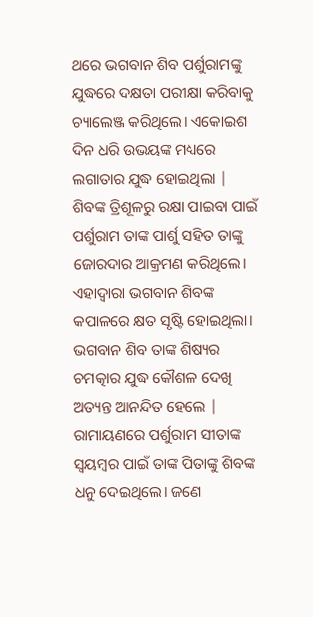ଥରେ ଭଗବାନ ଶିବ ପର୍ଶୁରାମଙ୍କୁ ଯୁଦ୍ଧରେ ଦକ୍ଷତା ପରୀକ୍ଷା କରିବାକୁ ଚ୍ୟାଲେଞ୍ଜ କରିଥିଲେ। ଏକୋଇଶ ଦିନ ଧରି ଉଭୟଙ୍କ ମଧ୍ୟରେ ଲଗାତାର ଯୁଦ୍ଧ ହୋଇଥିଲା | ଶିବଙ୍କ ତ୍ରିଶୂଳରୁ ରକ୍ଷା ପାଇବା ପାଇଁ ପର୍ଶୁରାମ ତାଙ୍କ ପାର୍ଶୁ ସହିତ ତାଙ୍କୁ ଜୋରଦାର ଆକ୍ରମଣ କରିଥିଲେ। ଏହାଦ୍ୱାରା ଭଗବାନ ଶିବଙ୍କ କପାଳରେ କ୍ଷତ ସୃଷ୍ଟି ହୋଇଥିଲା। ଭଗବାନ ଶିବ ତାଙ୍କ ଶିଷ୍ୟର ଚମତ୍କାର ଯୁଦ୍ଧ କୌଶଳ ଦେଖି ଅତ୍ୟନ୍ତ ଆନନ୍ଦିତ ହେଲେ |
ରାମାୟଣରେ ପର୍ଶୁରାମ ସୀତାଙ୍କ ସ୍ଵୟମ୍ବର ପାଇଁ ତାଙ୍କ ପିତାଙ୍କୁ ଶିବଙ୍କ ଧନୁ ଦେଇଥିଲେ। ଜଣେ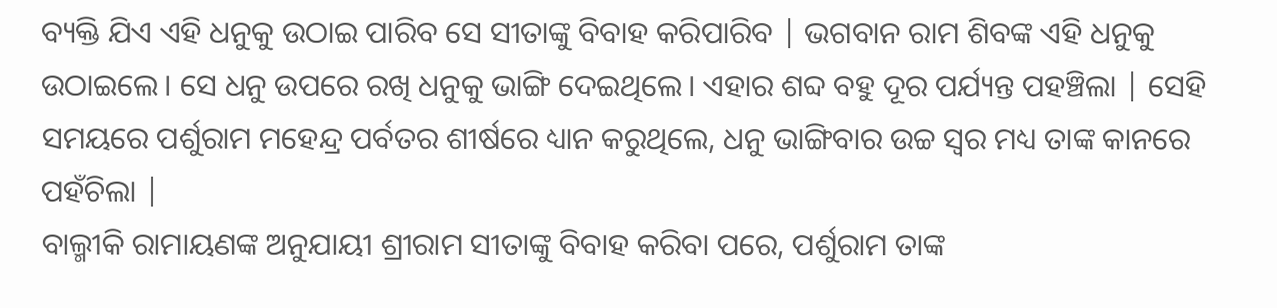ବ୍ୟକ୍ତି ଯିଏ ଏହି ଧନୁକୁ ଉଠାଇ ପାରିବ ସେ ସୀତାଙ୍କୁ ବିବାହ କରିପାରିବ | ଭଗବାନ ରାମ ଶିବଙ୍କ ଏହି ଧନୁକୁ ଉଠାଇଲେ। ସେ ଧନୁ ଉପରେ ରଖି ଧନୁକୁ ଭାଙ୍ଗି ଦେଇଥିଲେ। ଏହାର ଶବ୍ଦ ବହୁ ଦୂର ପର୍ଯ୍ୟନ୍ତ ପହଞ୍ଚିଲା | ସେହି ସମୟରେ ପର୍ଶୁରାମ ମହେନ୍ଦ୍ର ପର୍ବତର ଶୀର୍ଷରେ ଧ୍ୟାନ କରୁଥିଲେ, ଧନୁ ଭାଙ୍ଗିବାର ଉଚ୍ଚ ସ୍ୱର ମଧ୍ୟ ତାଙ୍କ କାନରେ ପହଁଚିଲା |
ବାଲ୍ମୀକି ରାମାୟଣଙ୍କ ଅନୁଯାୟୀ ଶ୍ରୀରାମ ସୀତାଙ୍କୁ ବିବାହ କରିବା ପରେ, ପର୍ଶୁରାମ ତାଙ୍କ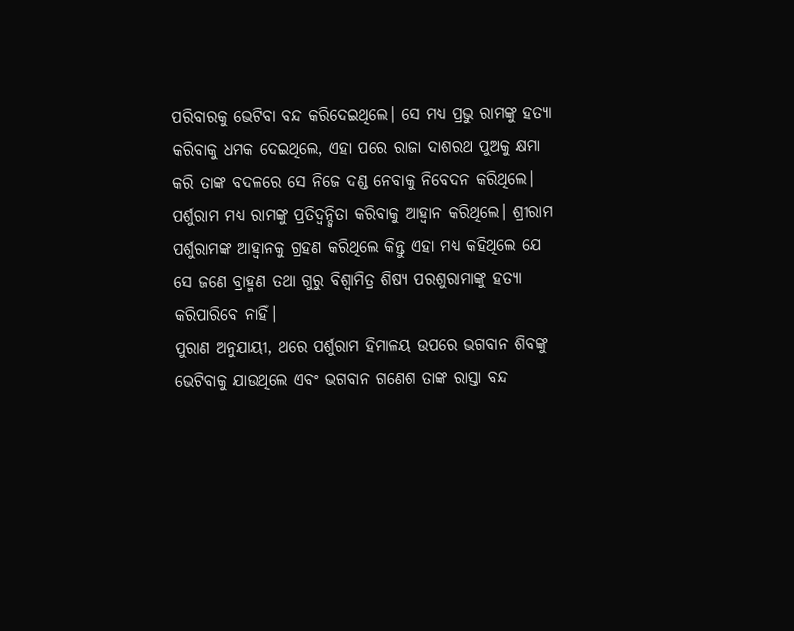ପରିବାରକୁ ଭେଟିବା ବନ୍ଦ କରିଦେଇଥିଲେ। ସେ ମଧ୍ୟ ପ୍ରଭୁ ରାମଙ୍କୁ ହତ୍ୟା କରିବାକୁ ଧମକ ଦେଇଥିଲେ, ଏହା ପରେ ରାଜା ଦାଶରଥ ପୁଅକୁ କ୍ଷମା କରି ତାଙ୍କ ବଦଳରେ ସେ ନିଜେ ଦଣ୍ଡ ନେବାକୁ ନିବେଦନ କରିଥିଲେ। ପର୍ଶୁରାମ ମଧ୍ୟ ରାମଙ୍କୁ ପ୍ରତିଦ୍ୱନ୍ଦ୍ୱିତା କରିବାକୁ ଆହ୍ୱାନ କରିଥିଲେ। ଶ୍ରୀରାମ ପର୍ଶୁରାମଙ୍କ ଆହ୍ୱାନକୁ ଗ୍ରହଣ କରିଥିଲେ କିନ୍ତୁ ଏହା ମଧ୍ୟ କହିଥିଲେ ଯେ ସେ ଜଣେ ବ୍ରାହ୍ମଣ ତଥା ଗୁରୁ ବିଶ୍ୱାମିତ୍ର ଶିଷ୍ୟ ପରଶୁରାମାଙ୍କୁ ହତ୍ୟା କରିପାରିବେ ନାହିଁ।
ପୁରାଣ ଅନୁଯାୟୀ, ଥରେ ପର୍ଶୁରାମ ହିମାଳୟ ଉପରେ ଭଗବାନ ଶିବଙ୍କୁ ଭେଟିବାକୁ ଯାଉଥିଲେ ଏବଂ ଭଗବାନ ଗଣେଶ ତାଙ୍କ ରାସ୍ତା ବନ୍ଦ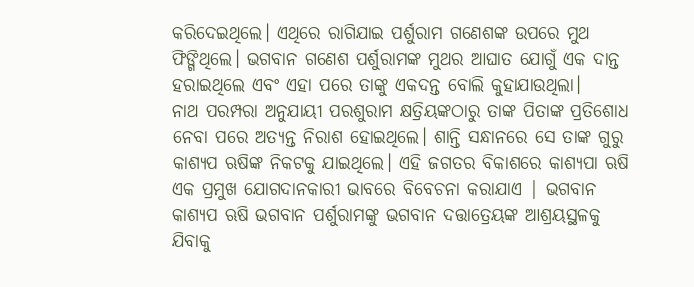କରିଦେଇଥିଲେ। ଏଥିରେ ରାଗିଯାଇ ପର୍ଶୁରାମ ଗଣେଶଙ୍କ ଉପରେ ମୁଥ ଫିଙ୍ଗିଥିଲେ। ଭଗବାନ ଗଣେଶ ପର୍ଶୁରାମଙ୍କ ମୁଥର ଆଘାତ ଯୋଗୁଁ ଏକ ଦାନ୍ତ ହରାଇଥିଲେ ଏବଂ ଏହା ପରେ ତାଙ୍କୁ ଏକଦନ୍ତ ବୋଲି କୁହାଯାଉଥିଲା।
ନାଥ ପରମ୍ପରା ଅନୁଯାୟୀ ପରଶୁରାମ କ୍ଷତ୍ରିୟଙ୍କଠାରୁ ତାଙ୍କ ପିତାଙ୍କ ପ୍ରତିଶୋଧ ନେବା ପରେ ଅତ୍ୟନ୍ତ ନିରାଶ ହୋଇଥିଲେ। ଶାନ୍ତି ସନ୍ଧାନରେ ସେ ତାଙ୍କ ଗୁରୁ କାଶ୍ୟପ ଋଷିଙ୍କ ନିକଟକୁ ଯାଇଥିଲେ। ଏହି ଜଗତର ବିକାଶରେ କାଶ୍ୟପା ଋଷି ଏକ ପ୍ରମୁଖ ଯୋଗଦାନକାରୀ ଭାବରେ ବିବେଚନା କରାଯାଏ | ଭଗବାନ କାଶ୍ୟପ ଋଷି ଭଗବାନ ପର୍ଶୁରାମଙ୍କୁ ଭଗବାନ ଦତ୍ତାତ୍ରେୟଙ୍କ ଆଶ୍ରୟସ୍ଥଳକୁ ଯିବାକୁ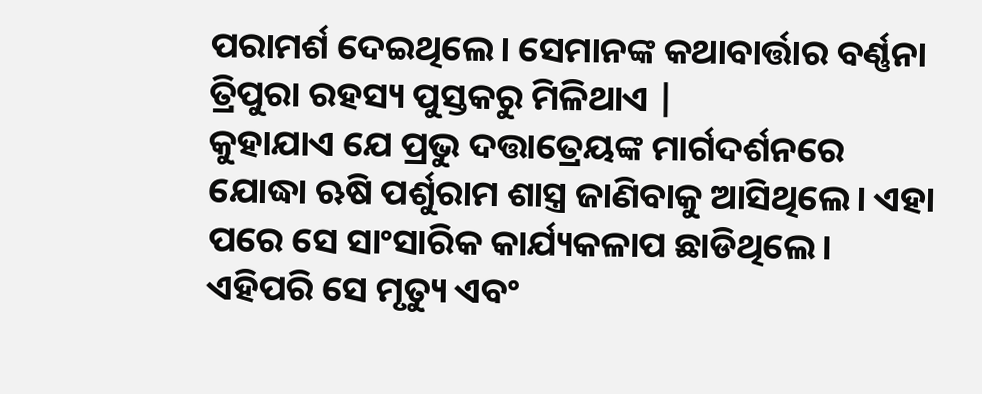ପରାମର୍ଶ ଦେଇଥିଲେ। ସେମାନଙ୍କ କଥାବାର୍ତ୍ତାର ବର୍ଣ୍ଣନା ତ୍ରିପୁରା ରହସ୍ୟ ପୁସ୍ତକରୁ ମିଳିଥାଏ |
କୁହାଯାଏ ଯେ ପ୍ରଭୁ ଦତ୍ତାତ୍ରେୟଙ୍କ ମାର୍ଗଦର୍ଶନରେ ଯୋଦ୍ଧା ଋଷି ପର୍ଶୁରାମ ଶାସ୍ତ୍ର ଜାଣିବାକୁ ଆସିଥିଲେ। ଏହା ପରେ ସେ ସାଂସାରିକ କାର୍ଯ୍ୟକଳାପ ଛାଡିଥିଲେ। ଏହିପରି ସେ ମୃତ୍ୟୁ ଏବଂ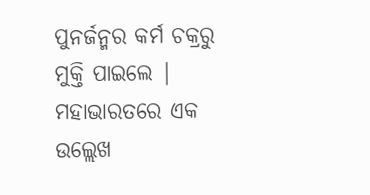ପୁନର୍ଜନ୍ମର କର୍ମ ଚକ୍ରରୁ ମୁକ୍ତି ପାଇଲେ | ମହାଭାରତରେ ଏକ ଉଲ୍ଲେଖ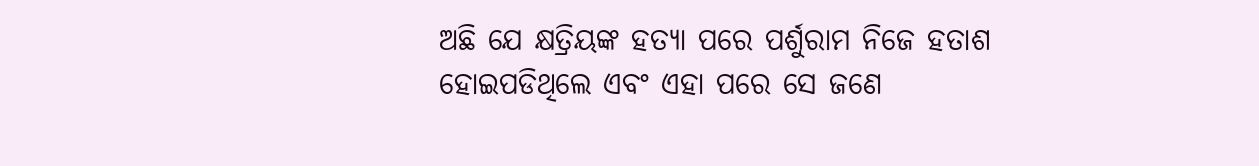ଅଛି ଯେ କ୍ଷତ୍ରିୟଙ୍କ ହତ୍ୟା ପରେ ପର୍ଶୁରାମ ନିଜେ ହତାଶ ହୋଇପଡିଥିଲେ ଏବଂ ଏହା ପରେ ସେ ଜଣେ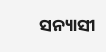ସନ୍ୟାସୀ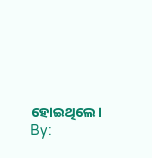ହୋଇଥିଲେ।
By: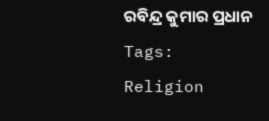ରବିନ୍ଦ୍ର କୁମାର ପ୍ରଧାନ
Tags:
Religion